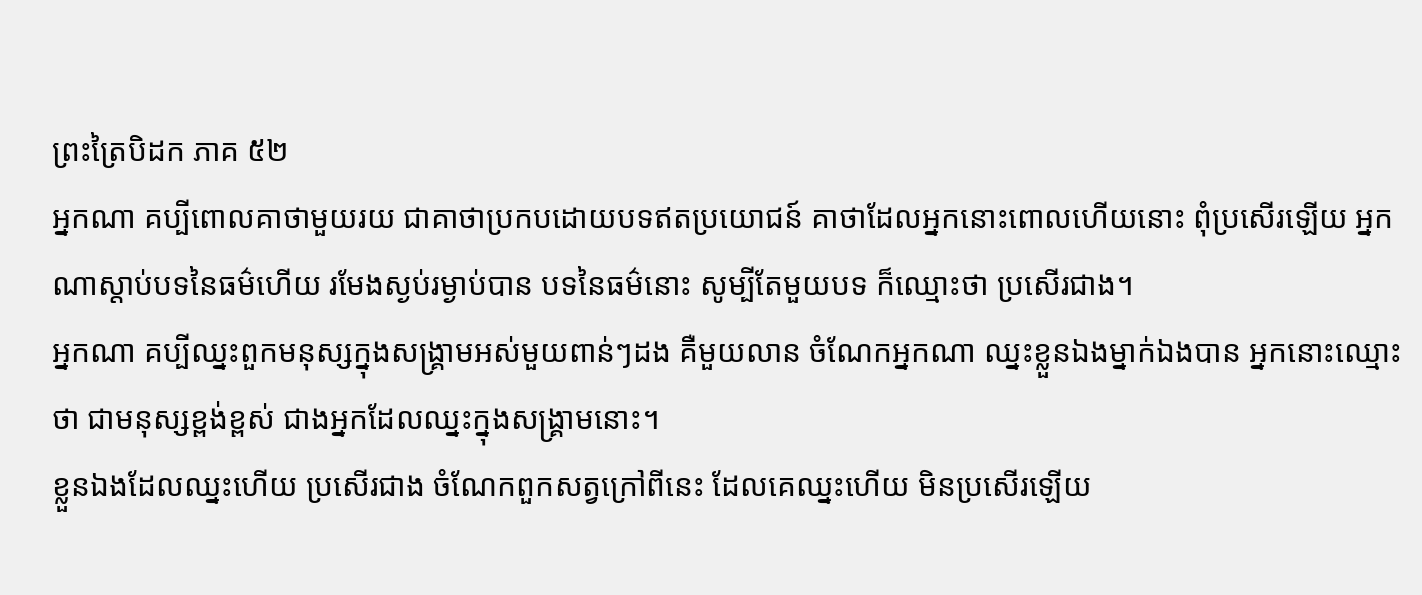ព្រះត្រៃបិដក ភាគ ៥២
អ្នកណា គប្បីពោលគាថាមួយរយ ជាគាថាប្រកបដោយបទឥតប្រយោជន៍ គាថាដែលអ្នកនោះពោលហើយនោះ ពុំប្រសើរឡើយ អ្នកណាស្តាប់បទនៃធម៌ហើយ រមែងស្ងប់រម្ងាប់បាន បទនៃធម៌នោះ សូម្បីតែមួយបទ ក៏ឈ្មោះថា ប្រសើរជាង។
អ្នកណា គប្បីឈ្នះពួកមនុស្សក្នុងសង្គ្រាមអស់មួយពាន់ៗដង គឺមួយលាន ចំណែកអ្នកណា ឈ្នះខ្លួនឯងម្នាក់ឯងបាន អ្នកនោះឈ្មោះថា ជាមនុស្សខ្ពង់ខ្ពស់ ជាងអ្នកដែលឈ្នះក្នុងសង្គ្រាមនោះ។
ខ្លួនឯងដែលឈ្នះហើយ ប្រសើរជាង ចំណែកពួកសត្វក្រៅពីនេះ ដែលគេឈ្នះហើយ មិនប្រសើរឡើយ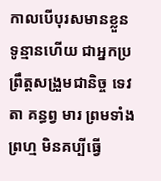កាលបើបុរសមានខ្លួនទូន្មានហើយ ជាអ្នកប្រព្រឹត្តសង្រួមជានិច្ច ទេវតា គន្ធព្វ មារ ព្រមទាំងព្រហ្ម មិនគប្បីធ្វើ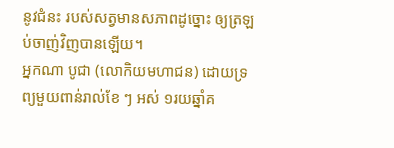នូវជំនះ របស់សត្វមានសភាពដូច្នោះ ឲ្យត្រឡប់ចាញ់វិញបានឡើយ។
អ្នកណា បូជា (លោកិយមហាជន) ដោយទ្រព្យមួយពាន់រាល់ខែ ៗ អស់ ១រយឆ្នាំគ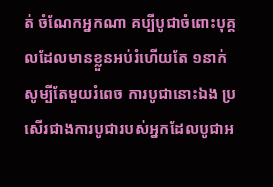ត់ ចំណែកអ្នកណា គប្បីបូជាចំពោះបុគ្គលដែលមានខ្លួនអប់រំហើយតែ ១នាក់ សូម្បីតែមួយរំពេច ការបូជានោះឯង ប្រសើរជាងការបូជារបស់អ្នកដែលបូជាអ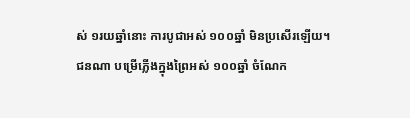ស់ ១រយឆ្នាំនោះ ការបូជាអស់ ១០០ឆ្នាំ មិនប្រសើរឡើយ។
ជនណា បម្រើភ្លើងក្នុងព្រៃអស់ ១០០ឆ្នាំ ចំណែក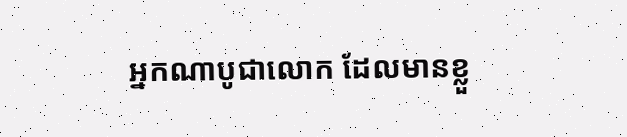អ្នកណាបូជាលោក ដែលមានខ្លួ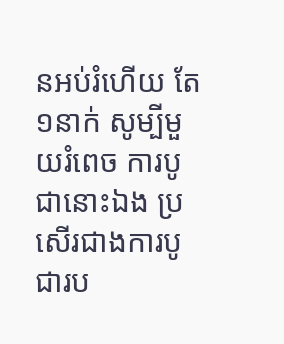នអប់រំហើយ តែ ១នាក់ សូម្បីមួយរំពេច ការបូជានោះឯង ប្រសើរជាងការបូជារប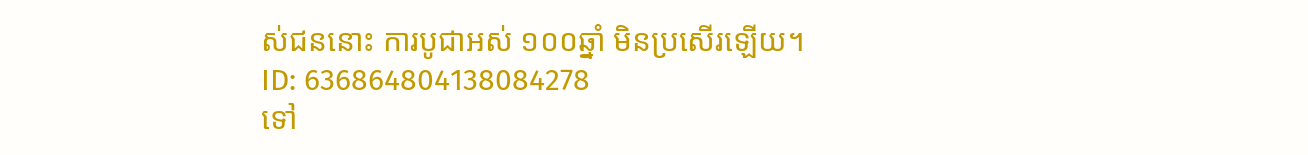ស់ជននោះ ការបូជាអស់ ១០០ឆ្នាំ មិនប្រសើរឡើយ។
ID: 636864804138084278
ទៅ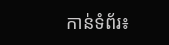កាន់ទំព័រ៖